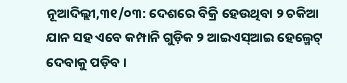ନୂଆଦିଲ୍ଲୀ,୩୧/୦୩: ଦେଶରେ ବିକ୍ରି ହେଉଥିବା ୨ ଚକିଆ ଯାନ ସହ ଏବେ କମ୍ପାନି ଗୁଡ଼ିକ ୨ ଆଇଏସ୍ଆଇ ହେଲ୍ମେଟ୍ ଦେବାକୁ ପଡ଼ିବ ।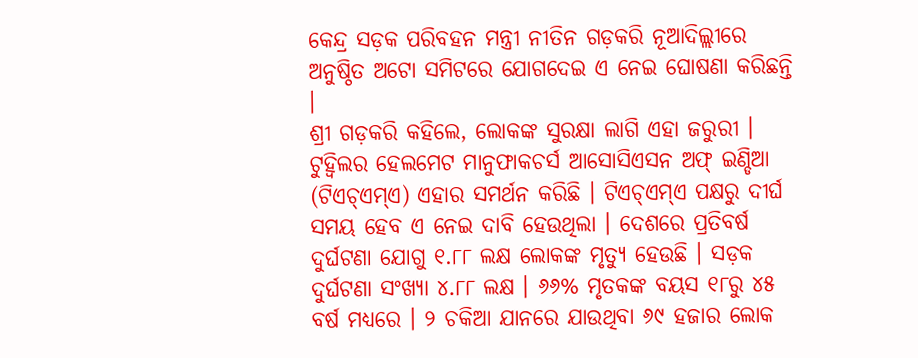କେନ୍ଦ୍ର ସଡ଼କ ପରିବହନ ମନ୍ତ୍ରୀ ନୀତିନ ଗଡ଼କରି ନୂଆଦିଲ୍ଲୀରେ ଅନୁଷ୍ଠିତ ଅଟୋ ସମିଟରେ ଯୋଗଦେଇ ଏ ନେଇ ଘୋଷଣା କରିଛନ୍ତି ।
ଶ୍ରୀ ଗଡ଼କରି କହିଲେ, ଲୋକଙ୍କ ସୁରକ୍ଷା ଲାଗି ଏହା ଜରୁରୀ । ଟୁହ୍ୱିଲର ହେଲମେଟ ମାନୁଫାକଚର୍ସ ଆସୋସିଏସନ ଅଫ୍ ଇଣ୍ଡିଆ (ଟିଏଚ୍ଏମ୍ଏ) ଏହାର ସମର୍ଥନ କରିଛି । ଟିଏଚ୍ଏମ୍ଏ ପକ୍ଷରୁ ଦୀର୍ଘ ସମୟ ହେବ ଏ ନେଇ ଦାବି ହେଉଥିଲା । ଦେଶରେ ପ୍ରତିବର୍ଷ ଦୁର୍ଘଟଣା ଯୋଗୁ ୧.୮୮ ଲକ୍ଷ ଲୋକଙ୍କ ମୃତ୍ୟୁ ହେଉଛି । ସଡ଼କ ଦୁର୍ଘଟଣା ସଂଖ୍ୟା ୪.୮୮ ଲକ୍ଷ । ୬୬% ମୃତକଙ୍କ ବୟସ ୧୮ରୁ ୪୫ ବର୍ଷ ମଧ୍ୟରେ । ୨ ଚକିଆ ଯାନରେ ଯାଉଥିବା ୬୯ ହଜାର ଲୋକ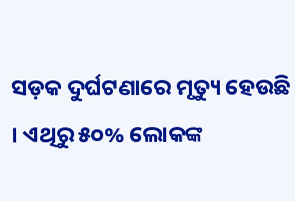ସଡ଼କ ଦୁର୍ଘଟଣାରେ ମୃତ୍ୟୁ ହେଉଛି । ଏଥିରୁ ୫୦% ଲୋକଙ୍କ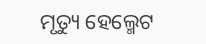ମୃତ୍ୟୁ ହେଲ୍ମେଟ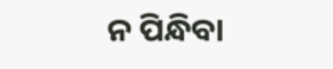ନ ପିନ୍ଧିବା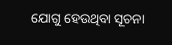ଯୋଗୁ ହେଉଥିବା ସୂଚନା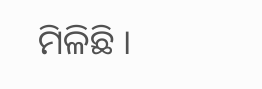ମିଳିଛି ।